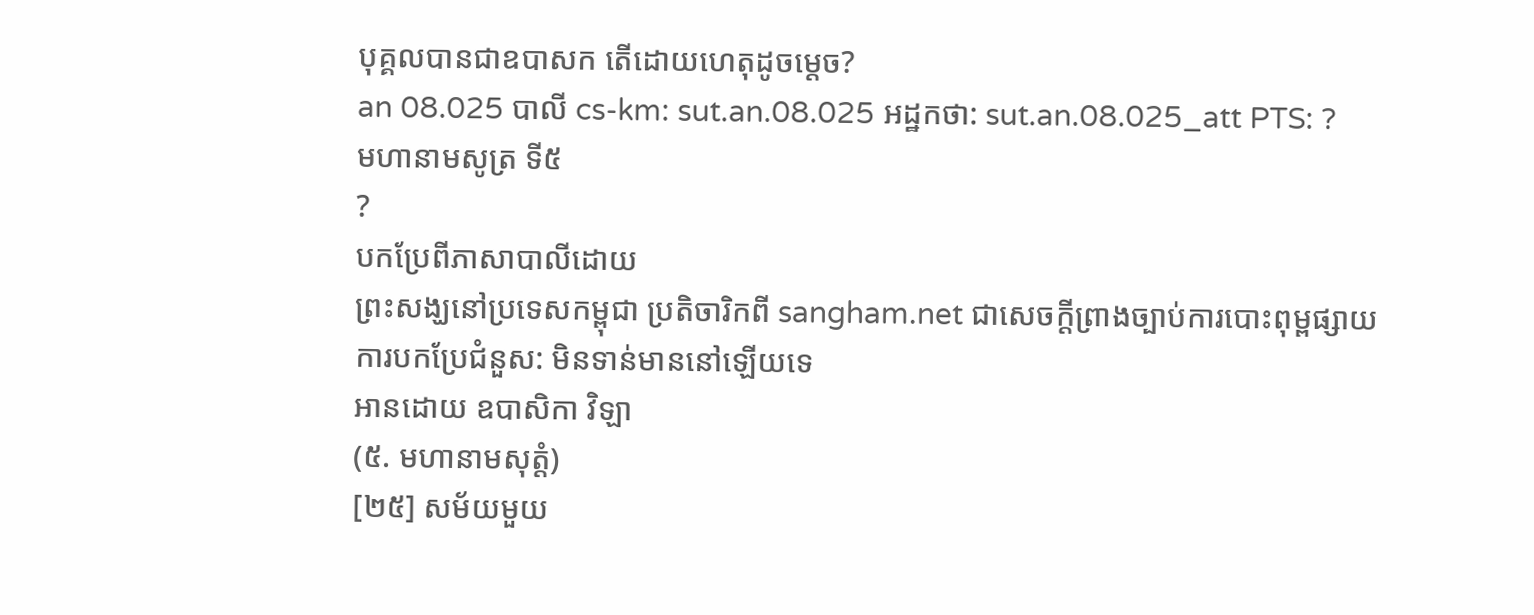បុគ្គលបានជាឧបាសក តើដោយហេតុដូចម្តេច?
an 08.025 បាលី cs-km: sut.an.08.025 អដ្ឋកថា: sut.an.08.025_att PTS: ?
មហានាមសូត្រ ទី៥
?
បកប្រែពីភាសាបាលីដោយ
ព្រះសង្ឃនៅប្រទេសកម្ពុជា ប្រតិចារិកពី sangham.net ជាសេចក្តីព្រាងច្បាប់ការបោះពុម្ពផ្សាយ
ការបកប្រែជំនួស: មិនទាន់មាននៅឡើយទេ
អានដោយ ឧបាសិកា វិឡា
(៥. មហានាមសុត្តំ)
[២៥] សម័យមួយ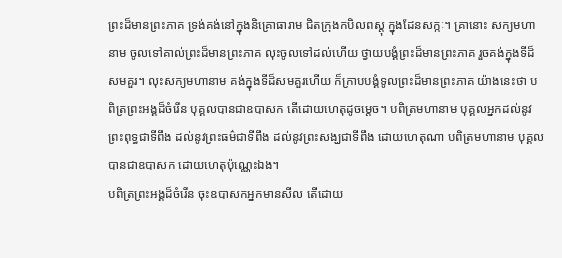ព្រះដ៏មានព្រះភាគ ទ្រង់គង់នៅក្នុងនិគ្រោធារាម ជិតក្រុងកបិលពស្តុ ក្នុងដែនសក្កៈ។ គ្រានោះ សក្យមហានាម ចូលទៅគាល់ព្រះដ៏មានព្រះភាគ លុះចូលទៅដល់ហើយ ថ្វាយបង្គំព្រះដ៏មានព្រះភាគ រួចគង់ក្នុងទីដ៏សមគួរ។ លុះសក្យមហានាម គង់ក្នុងទីដ៏សមគួរហើយ ក៏ក្រាបបង្គំទូលព្រះដ៏មានព្រះភាគ យ៉ាងនេះថា បពិត្រព្រះអង្គដ៏ចំរើន បុគ្គលបានជាឧបាសក តើដោយហេតុដូចម្តេច។ បពិត្រមហានាម បុគ្គលអ្នកដល់នូវព្រះពុទ្ធជាទីពឹង ដល់នូវព្រះធម៌ជាទីពឹង ដល់នូវព្រះសង្ឃជាទីពឹង ដោយហេតុណា បពិត្រមហានាម បុគ្គលបានជាឧបាសក ដោយហេតុប៉ុណ្ណេះឯង។
បពិត្រព្រះអង្គដ៏ចំរើន ចុះឧបាសកអ្នកមានសីល តើដោយ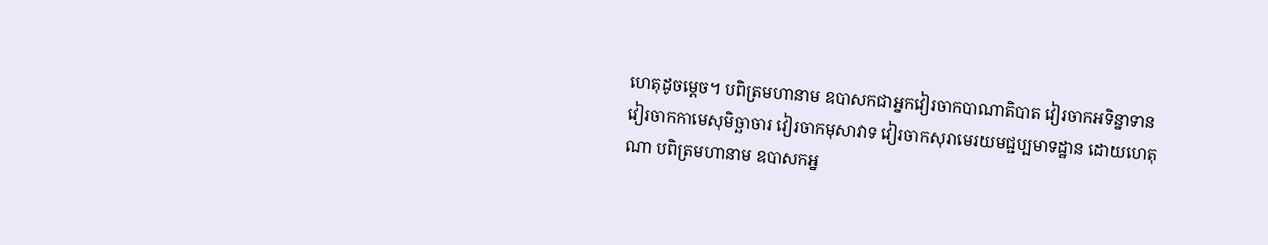ហេតុដូចម្តេច។ បពិត្រមហានាម ឧបាសកជាអ្នកវៀរចាកបាណាតិបាត វៀរចាកអទិន្នាទាន វៀរចាកកាមេសុមិច្ឆាចារ វៀរចាកមុសាវាទ វៀរចាកសុរាមេរយមជ្ជប្បមាទដ្ឋាន ដោយហេតុណា បពិត្រមហានាម ឧបាសកអ្ន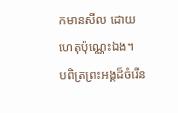កមានសីល ដោយហេតុប៉ុណ្ណេះឯង។
បពិត្រព្រះអង្គដ៏ចំរើន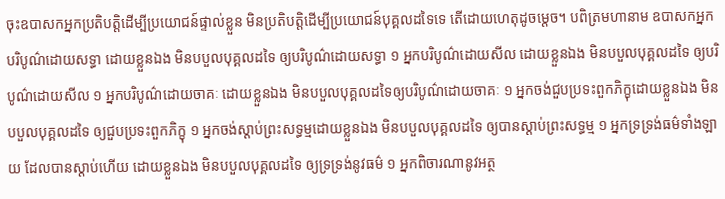ចុះឧបាសកអ្នកប្រតិបត្តិដើម្បីប្រយោជន៍ផ្ទាល់ខ្លួន មិនប្រតិបត្តិដើម្បីប្រយោជន៍បុគ្គលដទៃទេ តើដោយហេតុដូចម្តេច។ បពិត្រមហានាម ឧបាសកអ្នកបរិបូណ៌ដោយសទ្ធា ដោយខ្លួនឯង មិនបបួលបុគ្គលដទៃ ឲ្យបរិបូណ៌ដោយសទ្ធា ១ អ្នកបរិបូណ៌ដោយសីល ដោយខ្លួនឯង មិនបបួលបុគ្គលដទៃ ឲ្យបរិបូណ៌ដោយសីល ១ អ្នកបរិបូណ៌ដោយចាគៈ ដោយខ្លួនឯង មិនបបួលបុគ្គលដទៃឲ្យបរិបូណ៌ដោយចាគៈ ១ អ្នកចង់ជួបប្រទះពួកភិក្ខុដោយខ្លួនឯង មិនបបួលបុគ្គលដទៃ ឲ្យជួបប្រទះពួកភិក្ខុ ១ អ្នកចង់ស្តាប់ព្រះសទ្ធម្មដោយខ្លួនឯង មិនបបួលបុគ្គលដទៃ ឲ្យបានស្តាប់ព្រះសទ្ធម្ម ១ អ្នកទ្រទ្រង់ធម៌ទាំងឡាយ ដែលបានស្តាប់ហើយ ដោយខ្លួនឯង មិនបបួលបុគ្គលដទៃ ឲ្យទ្រទ្រង់នូវធម៌ ១ អ្នកពិចារណានូវអត្ថ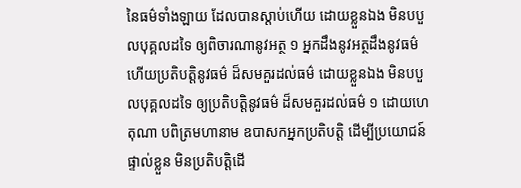នៃធម៌ទាំងឡាយ ដែលបានស្តាប់ហើយ ដោយខ្លួនឯង មិនបបួលបុគ្គលដទៃ ឲ្យពិចារណានូវអត្ថ ១ អ្នកដឹងនូវអត្ថដឹងនូវធម៌ ហើយប្រតិបត្តិនូវធម៌ ដ៏សមគួរដល់ធម៌ ដោយខ្លួនឯង មិនបបួលបុគ្គលដទៃ ឲ្យប្រតិបត្តិនូវធម៌ ដ៏សមគួរដល់ធម៌ ១ ដោយហេតុណា បពិត្រមហានាម ឧបាសកអ្នកប្រតិបត្តិ ដើម្បីប្រយោជន៍ផ្ទាល់ខ្លួន មិនប្រតិបត្តិដើ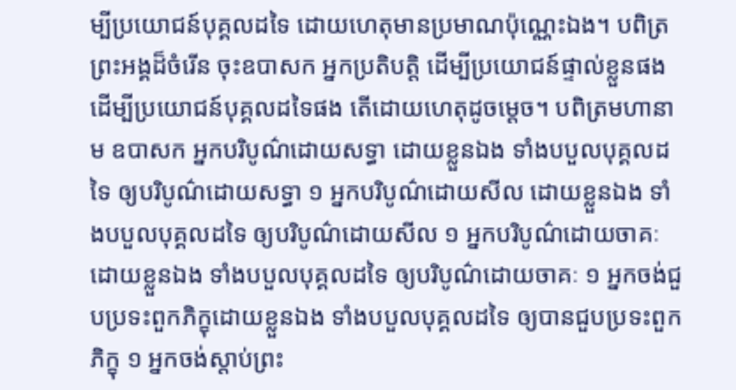ម្បីប្រយោជន៍បុគ្គលដទៃ ដោយហេតុមានប្រមាណប៉ុណ្ណេះឯង។ បពិត្រព្រះអង្គដ៏ចំរើន ចុះឧបាសក អ្នកប្រតិបត្តិ ដើម្បីប្រយោជន៍ផ្ទាល់ខ្លួនផង ដើម្បីប្រយោជន៍បុគ្គលដទៃផង តើដោយហេតុដូចម្តេច។ បពិត្រមហានាម ឧបាសក អ្នកបរិបូណ៌ដោយសទ្ធា ដោយខ្លួនឯង ទាំងបបួលបុគ្គលដទៃ ឲ្យបរិបូណ៌ដោយសទ្ធា ១ អ្នកបរិបូណ៌ដោយសីល ដោយខ្លួនឯង ទាំងបបួលបុគ្គលដទៃ ឲ្យបរិបូណ៌ដោយសីល ១ អ្នកបរិបូណ៌ដោយចាគៈដោយខ្លួនឯង ទាំងបបួលបុគ្គលដទៃ ឲ្យបរិបូណ៌ដោយចាគៈ ១ អ្នកចង់ជួបប្រទះពួកភិក្ខុដោយខ្លួនឯង ទាំងបបួលបុគ្គលដទៃ ឲ្យបានជួបប្រទះពួកភិក្ខុ ១ អ្នកចង់ស្តាប់ព្រះ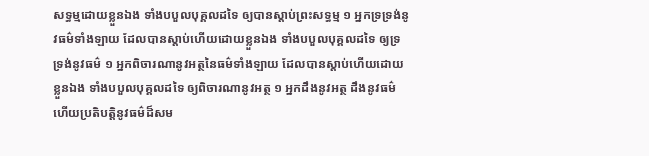សទ្ធម្មដោយខ្លួនឯង ទាំងបបួលបុគ្គលដទៃ ឲ្យបានស្តាប់ព្រះសទ្ធម្ម ១ អ្នកទ្រទ្រង់នូវធម៌ទាំងឡាយ ដែលបានស្តាប់ហើយដោយខ្លួនឯង ទាំងបបួលបុគ្គលដទៃ ឲ្យទ្រទ្រង់នូវធម៌ ១ អ្នកពិចារណានូវអត្ថនៃធម៌ទាំងឡាយ ដែលបានស្តាប់ហើយដោយខ្លួនឯង ទាំងបបួលបុគ្គលដទៃ ឲ្យពិចារណានូវអត្ថ ១ អ្នកដឹងនូវអត្ថ ដឹងនូវធម៌ ហើយប្រតិបត្តិនូវធម៌ដ៏សម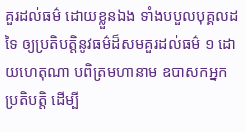គួរដល់ធម៌ ដោយខ្លួនឯង ទាំងបបួលបុគ្គលដទៃ ឲ្យប្រតិបត្តិនូវធម៌ដ៏សមគួរដល់ធម៌ ១ ដោយហេតុណា បពិត្រមហានាម ឧបាសកអ្នកប្រតិបត្តិ ដើម្បី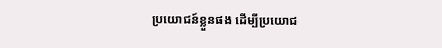ប្រយោជន៍ខ្លួនផង ដើម្បីប្រយោជ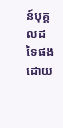ន៍បុគ្គលដទៃផង ដោយ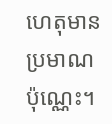ហេតុមានប្រមាណប៉ុណ្ណេះ។